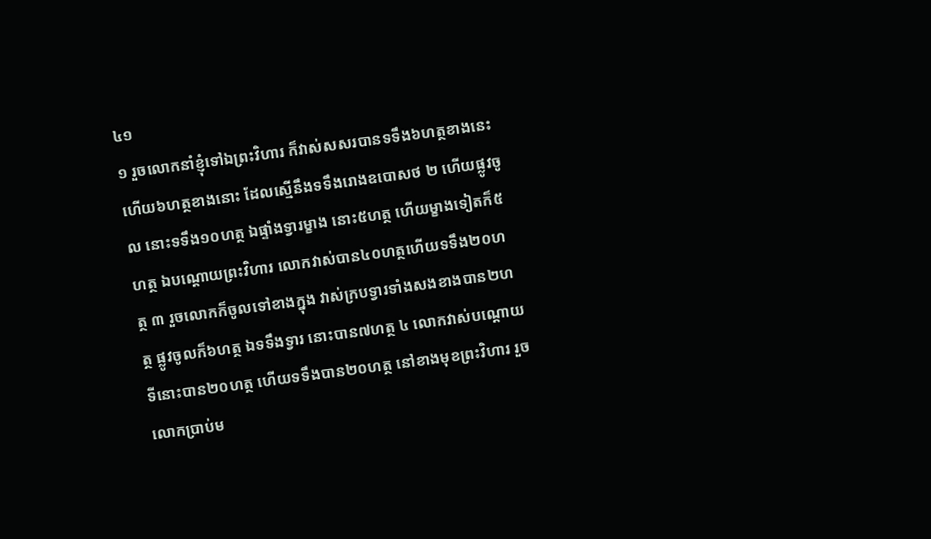៤១
១ រួចលោកនាំខ្ញុំទៅឯព្រះវិហារ ក៏វាស់សសរបានទទឹង៦ហត្ថខាងនេះ ហើយ៦ហត្ថខាងនោះ ដែលស្មើនឹងទទឹងរោងឧបោសថ ២ ហើយផ្លូវចូល នោះទទឹង១០ហត្ថ ឯផ្ទាំងទ្វារម្ខាង នោះ៥ហត្ថ ហើយម្ខាងទៀតក៏៥ហត្ថ ឯបណ្តោយព្រះវិហារ លោកវាស់បាន៤០ហត្ថហើយទទឹង២០ហត្ថ ៣ រួចលោកក៏ចូលទៅខាងក្នុង វាស់ក្របទ្វារទាំងសងខាងបាន២ហត្ថ ផ្លូវចូលក៏៦ហត្ថ ឯទទឹងទ្វារ នោះបាន៧ហត្ថ ៤ លោកវាស់បណ្តោយទីនោះបាន២០ហត្ថ ហើយទទឹងបាន២០ហត្ថ នៅខាងមុខព្រះវិហារ រួចលោកប្រាប់ម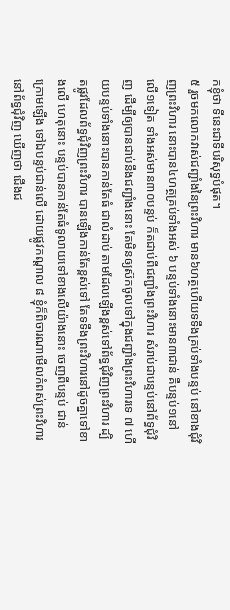កខ្ញុំថា ទីនេះជាទីបរិសុទ្ធបំផុត។
៥ រួចមកលោកវាស់ជញ្ជាំងនៃព្រះវិហារ មាន៦ហត្ថហើយទទឹងគ្រប់ទាំងបន្ទប់ នៅខាងជុំវិញព្រះវិហារ នោះបាន៤ហត្ថគ្រប់ទាំងអស់ ៦ បន្ទប់ទាំងនោះមាន៣ជាន់ គឺបន្ទប់១នៅលើ១ទៀត ទាំងអស់មាន៣០បន្ទប់ ក៏តជាប់ពីជញ្ជាំងព្រះវិហារ សំរាប់ជាបន្ទប់នៅព័ទ្ធជុំវិញ ដើម្បីឲ្យបានជាប់នឹងជញ្ជាំងនោះ តែមិនឲ្យស៊កចូលទៅក្នុងជញ្ជាំងព្រះវិហារទេ ៧ ហើយបន្ទប់ទាំងនោះបានកាន់តែធំ ជាលំដាប់ តាមដែលឡើងខ្ពស់ទៅព័ទ្ធជុំវិញព្រះវិហារ ដ្បិតផ្លូវដែលព័ទ្ធជុំវិញព្រះវិហារ បានឡើងកាន់តែខ្ពស់ទៅ តែទទឹងព្រះវិហារនៅដូចគ្នាទៅខាងលើ ហេតុនោះ បន្ទប់បានកាន់តែធំទូលាយទៅខាងលើយ៉ាងនោះ ចេញពីបន្ទប់ ជាន់ក្រោមឡើង ទៅឯបន្ទប់ជាន់លើ ដោយផ្លូវកណ្តាល ៨ ខ្ញុំក៏ពិចារណាមើលកំពស់ព្រះវិហារនៅព័ទ្ធជុំវិញ ឃើញថា ជើងជ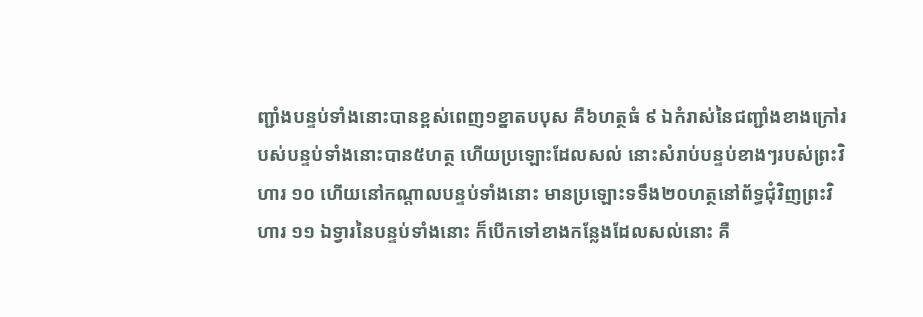ញ្ជាំងបន្ទប់ទាំងនោះបានខ្ពស់ពេញ១ខ្នាតបបុស គឺ៦ហត្ថធំ ៩ ឯកំរាស់នៃជញ្ជាំងខាងក្រៅរបស់បន្ទប់ទាំងនោះបាន៥ហត្ថ ហើយប្រឡោះដែលសល់ នោះសំរាប់បន្ទប់ខាងៗរបស់ព្រះវិហារ ១០ ហើយនៅកណ្តាលបន្ទប់ទាំងនោះ មានប្រឡោះទទឹង២០ហត្ថនៅព័ទ្ធជុំវិញព្រះវិហារ ១១ ឯទ្វារនៃបន្ទប់ទាំងនោះ ក៏បើកទៅខាងកន្លែងដែលសល់នោះ គឺ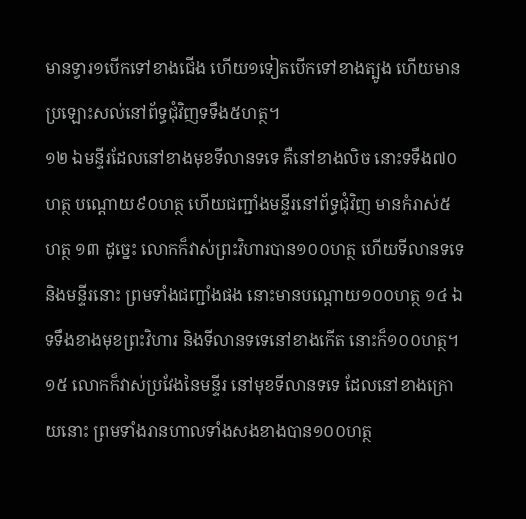មានទ្វារ១បើកទៅខាងជើង ហើយ១ទៀតបើកទៅខាងត្បូង ហើយមានប្រឡោះសល់នៅព័ទ្ធជុំវិញទទឹង៥ហត្ថ។
១២ ឯមន្ទីរដែលនៅខាងមុខទីលានទទេ គឺនៅខាងលិច នោះទទឹង៧០ហត្ថ បណ្តោយ៩០ហត្ថ ហើយជញ្ជាំងមន្ទីរនៅព័ទ្ធជុំវិញ មានកំរាស់៥ហត្ថ ១៣ ដូច្នេះ លោកក៏វាស់ព្រះវិហារបាន១០០ហត្ថ ហើយទីលានទទេ និងមន្ទីរនោះ ព្រមទាំងជញ្ជាំងផង នោះមានបណ្តោយ១០០ហត្ថ ១៤ ឯទទឹងខាងមុខព្រះវិហារ និងទីលានទទេនៅខាងកើត នោះក៏១០០ហត្ថ។
១៥ លោកក៏វាស់ប្រវែងនៃមន្ទីរ នៅមុខទីលានទទេ ដែលនៅខាងក្រោយនោះ ព្រមទាំងរានហាលទាំងសងខាងបាន១០០ហត្ថ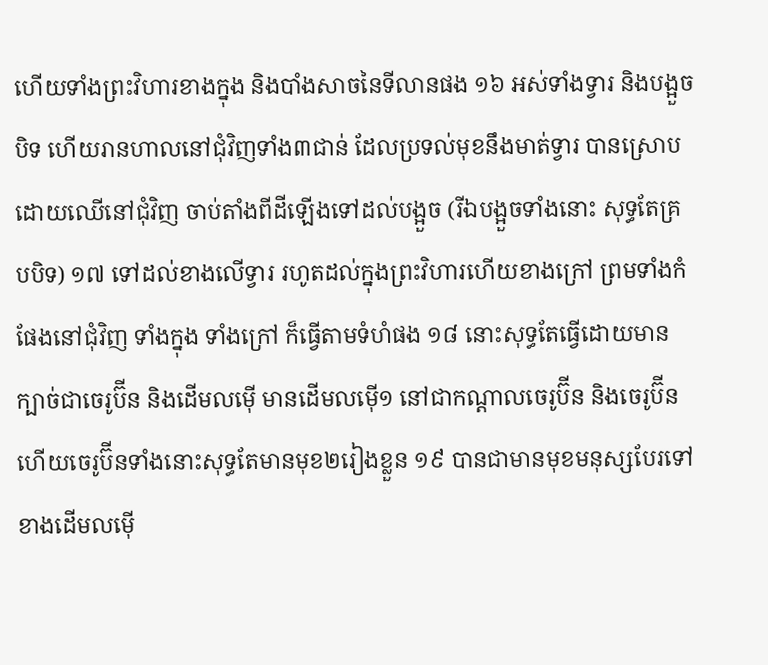ហើយទាំងព្រះវិហារខាងក្នុង និងបាំងសាចនៃទីលានផង ១៦ អស់ទាំងទ្វារ និងបង្អួចបិទ ហើយរានហាលនៅជុំវិញទាំង៣ជាន់ ដែលប្រទល់មុខនឹងមាត់ទ្វារ បានស្រោបដោយឈើនៅជុំវិញ ចាប់តាំងពីដីឡើងទៅដល់បង្អួច (រីឯបង្អួចទាំងនោះ សុទ្ធតែគ្របបិទ) ១៧ ទៅដល់ខាងលើទ្វារ រហូតដល់ក្នុងព្រះវិហារហើយខាងក្រៅ ព្រមទាំងកំផែងនៅជុំវិញ ទាំងក្នុង ទាំងក្រៅ ក៏ធ្វើតាមទំហំផង ១៨ នោះសុទ្ធតែធ្វើដោយមានក្បាច់ជាចេរូប៊ីន និងដើមលម៉ើ មានដើមលម៉ើ១ នៅជាកណ្តាលចេរូប៊ីន និងចេរូប៊ីន ហើយចេរូប៊ីនទាំងនោះសុទ្ធតែមានមុខ២រៀងខ្លួន ១៩ បានជាមានមុខមនុស្សបែរទៅខាងដើមលម៉ើ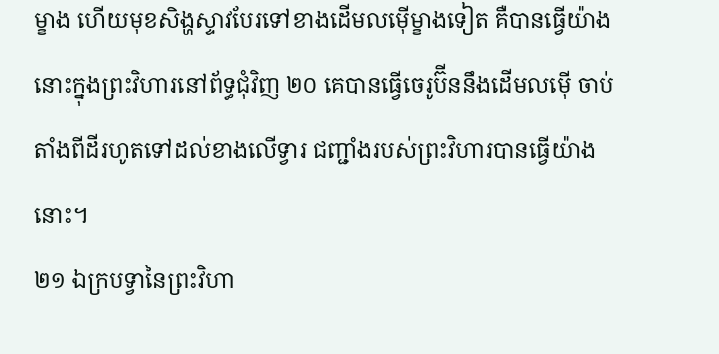ម្ខាង ហើយមុខសិង្ហស្ទាវបែរទៅខាងដើមលម៉ើម្ខាងទៀត គឺបានធ្វើយ៉ាងនោះក្នុងព្រះវិហារនៅព័ទ្ធជុំវិញ ២០ គេបានធ្វើចេរូប៊ីននឹងដើមលម៉ើ ចាប់តាំងពីដីរហូតទៅដល់ខាងលើទ្វារ ជញ្ជាំងរបស់ព្រះវិហារបានធ្វើយ៉ាងនោះ។
២១ ឯក្របទ្វានៃព្រះវិហា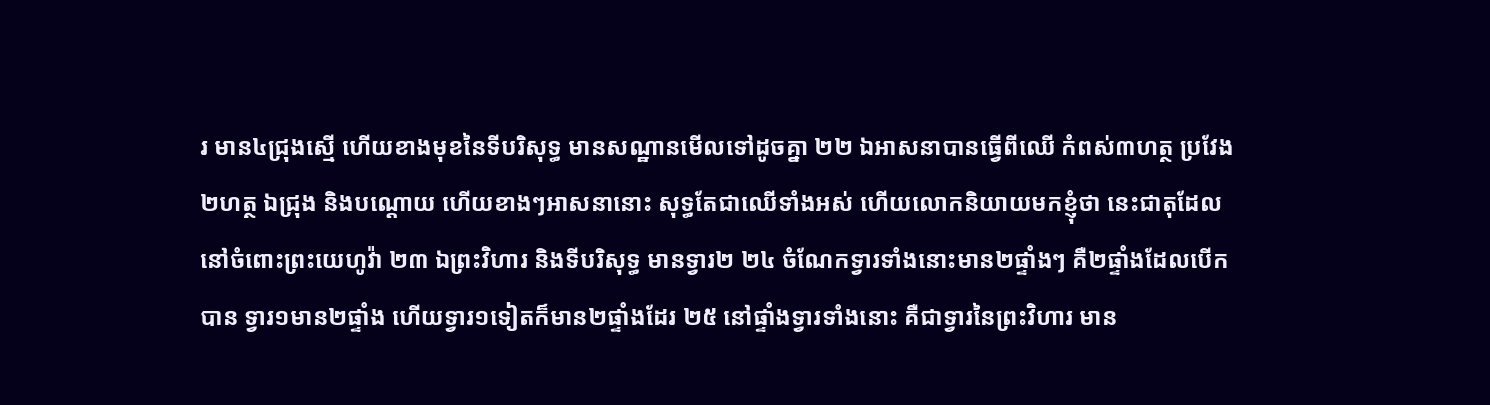រ មាន៤ជ្រុងស្មើ ហើយខាងមុខនៃទីបរិសុទ្ធ មានសណ្ឋានមើលទៅដូចគ្នា ២២ ឯអាសនាបានធ្វើពីឈើ កំពស់៣ហត្ថ ប្រវែង២ហត្ថ ឯជ្រុង និងបណ្តោយ ហើយខាងៗអាសនានោះ សុទ្ធតែជាឈើទាំងអស់ ហើយលោកនិយាយមកខ្ញុំថា នេះជាតុដែលនៅចំពោះព្រះយេហូវ៉ា ២៣ ឯព្រះវិហារ និងទីបរិសុទ្ធ មានទ្វារ២ ២៤ ចំណែកទ្វារទាំងនោះមាន២ផ្ទាំងៗ គឺ២ផ្ទាំងដែលបើកបាន ទ្វារ១មាន២ផ្ទាំង ហើយទ្វារ១ទៀតក៏មាន២ផ្ទាំងដែរ ២៥ នៅផ្ទាំងទ្វារទាំងនោះ គឺជាទ្វារនៃព្រះវិហារ មាន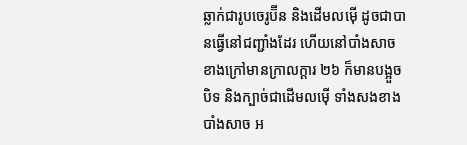ឆ្លាក់ជារូបចេរូប៊ីន និងដើមលម៉ើ ដូចជាបានធ្វើនៅជញ្ជាំងដែរ ហើយនៅបាំងសាចខាងក្រៅមានក្រាលក្តារ ២៦ ក៏មានបង្អួចបិទ និងក្បាច់ជាដើមលម៉ើ ទាំងសងខាងបាំងសាច អ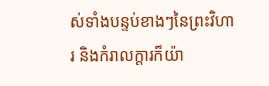ស់ទាំងបន្ទប់ខាងៗនៃព្រះវិហារ និងកំរាលក្តារក៏យ៉ា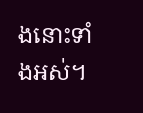ងនោះទាំងអស់។